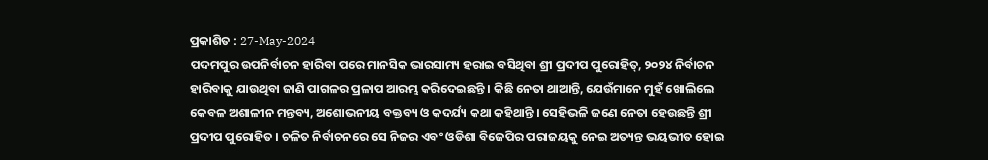ପ୍ରକାଶିତ : 27-May-2024
ପଦମପୁର ଉପନିର୍ବାଚନ ହାରିବା ପରେ ମାନସିକ ଭାରସାମ୍ୟ ହରାଇ ବସିଥିବା ଶ୍ରୀ ପ୍ରଦୀପ ପୁରୋହିତ୍, ୨୦୨୪ ନିର୍ବାଚନ ହାରିବାକୁ ଯାଉଥିବା ଜାଣି ପାଗଳର ପ୍ରଳାପ ଆରମ୍ଭ କରିଦେଇଛନ୍ତି । କିଛି ନେତା ଥାଆନ୍ତି, ଯେଉଁମାନେ ମୁହଁ ଖୋଲିଲେ କେବଳ ଅଶାଳୀନ ମନ୍ତବ୍ୟ, ଅଶୋଭନୀୟ ବକ୍ତବ୍ୟ ଓ କଦର୍ଯ୍ୟ କଥା କହିଥାନ୍ତି । ସେହିଭଳି ଜଣେ ନେତା ହେଉଛନ୍ତି ଶ୍ରୀ ପ୍ରଦୀପ ପୁରୋହିତ । ଚଳିତ ନିର୍ବାଚନରେ ସେ ନିଜର ଏବଂ ଓଡିଶା ବିଜେପିର ପରାଜୟକୁ ନେଇ ଅତ୍ୟନ୍ତ ଭୟଭୀତ ହୋଇ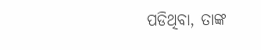ପଡିଥିବା, ତାଙ୍କ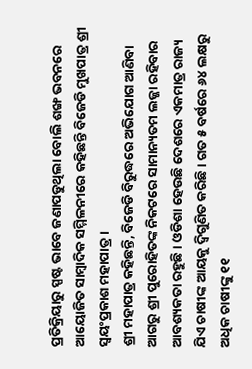ପ୍ରତିକ୍ରିୟାରୁ ସ୍ପଷ୍ଟ ଭାବେ ଜଣାପଡୁଥିଲା ବୋଲି ଶଙ୍ଖ ଭବନରେ ଆୟୋଜିତ ସାମ୍ବାଦିକ ସମ୍ମିଳନୀରେ କହିଛନ୍ତି ବିଜେଡି ମୁଖପାତ୍ର ଶ୍ରୀ ସ୍ୱୟଂପ୍ରକାଶ ମହାପାତ୍ର ।
ଶ୍ରୀ ମହାପାତ୍ର କହିଛନ୍ତି, ବିଜେଡି ବିରୁଦ୍ଧରେ ଅଭିଯୋଗ ଆଣିବା ଆଗରୁ ଶ୍ରୀ ପୁରୋହିତଙ୍କ ନିକଟରେ ସାମାନ୍ୟତମ ଲଜ୍ଜା ରହିବାର ଆବଶ୍ୟକତା ରହୁଛି । ଓଡିଶା ହେଉଛି ଦେଶରେ ଏକମାତ୍ର ରାଜ୍ୟ ଯିଏ ଚାଷୀଙ୍କ ଆୟକୁ ଦ୍ୱିଗୁଣିତ କରିଛି । ଗତ ୫ ବର୍ଷରେ ୬୪ ଲକ୍ଷରୁ ଅଧିକ ଚାଷୀଙ୍କୁ ୧୧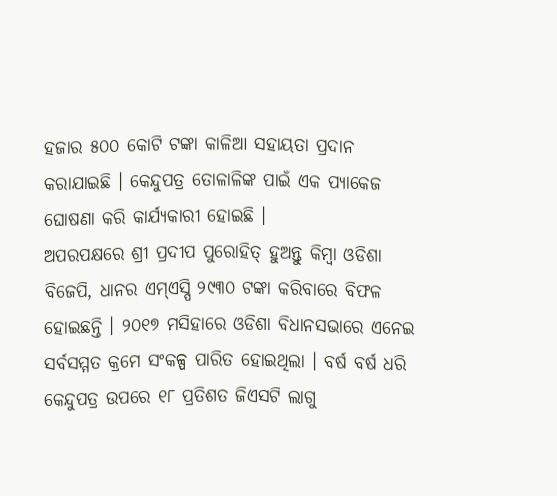ହଜାର ୫୦୦ କୋଟି ଟଙ୍କା କାଳିଆ ସହାୟତା ପ୍ରଦାନ କରାଯାଇଛି । କେନ୍ଦୁପତ୍ର ତୋଳାଳିଙ୍କ ପାଇଁ ଏକ ପ୍ୟାକେଜ ଘୋଷଣା କରି କାର୍ଯ୍ୟକାରୀ ହୋଇଛି ।
ଅପରପକ୍ଷରେ ଶ୍ରୀ ପ୍ରଦୀପ ପୁରୋହିତ୍ ହୁଅନ୍ତୁ କିମ୍ବା ଓଡିଶା ବିଜେପି, ଧାନର ଏମ୍ଏସ୍ପି ୨୯୩୦ ଟଙ୍କା କରିବାରେ ବିଫଳ ହୋଇଛନ୍ତି । ୨୦୧୭ ମସିହାରେ ଓଡିଶା ବିଧାନସଭାରେ ଏନେଇ ସର୍ବସମ୍ମତ କ୍ରମେ ସଂକଳ୍ପ ପାରିତ ହୋଇଥିଲା । ବର୍ଷ ବର୍ଷ ଧରି କେନ୍ଦୁପତ୍ର ଉପରେ ୧୮ ପ୍ରତିଶତ ଜିଏସଟି ଲାଗୁ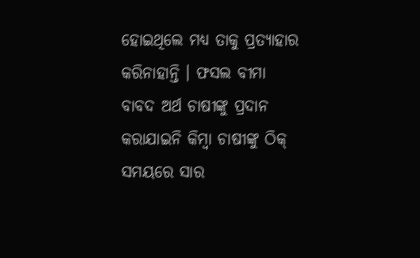ହୋଇଥିଲେ ମଧ୍ୟ ତାକୁ ପ୍ରତ୍ୟାହାର କରିନାହାନ୍ତି । ଫସଲ ବୀମା ବାବଦ ଅର୍ଥ ଚାଷୀଙ୍କୁ ପ୍ରଦାନ କରାଯାଇନି କିମ୍ବା ଚାଷୀଙ୍କୁ ଠିକ୍ ସମୟରେ ସାର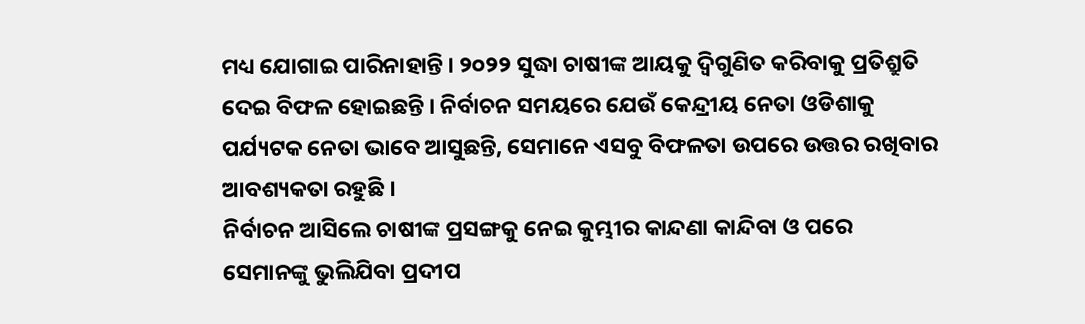ମଧ୍ୟ ଯୋଗାଇ ପାରିନାହାନ୍ତି । ୨୦୨୨ ସୁଦ୍ଧା ଚାଷୀଙ୍କ ଆୟକୁ ଦ୍ୱିଗୁଣିତ କରିବାକୁ ପ୍ରତିଶ୍ରୁତି ଦେଇ ବିଫଳ ହୋଇଛନ୍ତି । ନିର୍ବାଚନ ସମୟରେ ଯେଉଁ କେନ୍ଦ୍ରୀୟ ନେତା ଓଡିଶାକୁ ପର୍ଯ୍ୟଟକ ନେତା ଭାବେ ଆସୁଛନ୍ତି, ସେମାନେ ଏସବୁ ବିଫଳତା ଉପରେ ଉତ୍ତର ରଖିବାର ଆବଶ୍ୟକତା ରହୁଛି ।
ନିର୍ବାଚନ ଆସିଲେ ଚାଷୀଙ୍କ ପ୍ରସଙ୍ଗକୁ ନେଇ କୁମ୍ଭୀର କାନ୍ଦଣା କାନ୍ଦିବା ଓ ପରେ ସେମାନଙ୍କୁ ଭୁଲିଯିବା ପ୍ରଦୀପ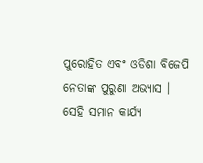ପୁରୋହିତ ଏବଂ ଓଡିଶା ବିଜେପି ନେତାଙ୍କ ପୁରୁଣା ଅଭ୍ୟାସ । ସେହି ସମାନ କାର୍ଯ୍ୟ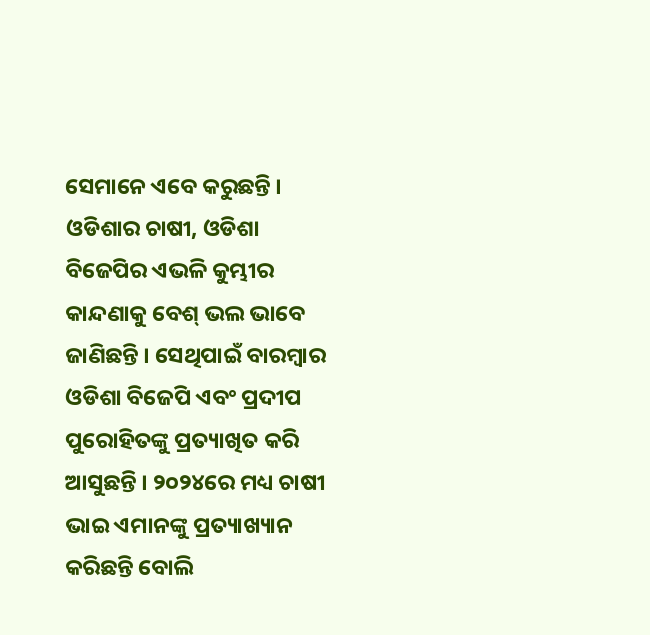ସେମାନେ ଏବେ କରୁଛନ୍ତି । ଓଡିଶାର ଚାଷୀ, ଓଡିଶା ବିଜେପିର ଏଭଳି କୁମ୍ଭୀର କାନ୍ଦଣାକୁ ବେଶ୍ ଭଲ ଭାବେ ଜାଣିଛନ୍ତି । ସେଥିପାଇଁ ବାରମ୍ବାର ଓଡିଶା ବିଜେପି ଏବଂ ପ୍ରଦୀପ ପୁରୋହିତଙ୍କୁ ପ୍ରତ୍ୟାଖିତ କରି ଆସୁଛନ୍ତି । ୨୦୨୪ରେ ମଧ୍ୟ ଚାଷୀ ଭାଇ ଏମାନଙ୍କୁ ପ୍ରତ୍ୟାଖ୍ୟାନ କରିଛନ୍ତି ବୋଲି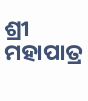ଶ୍ରୀ ମହାପାତ୍ର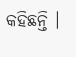କହିଛନ୍ତି ।